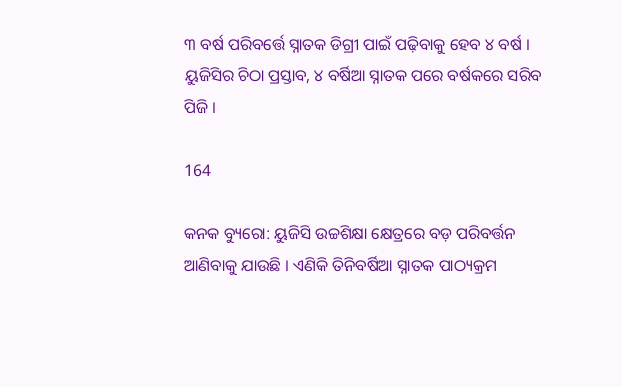୩ ବର୍ଷ ପରିବର୍ତ୍ତେ ସ୍ନାତକ ଡିଗ୍ରୀ ପାଇଁ ପଢ଼ିବାକୁ ହେବ ୪ ବର୍ଷ । ୟୁଜିସିର ଚିଠା ପ୍ରସ୍ତାବ, ୪ ବର୍ଷିଆ ସ୍ନାତକ ପରେ ବର୍ଷକରେ ସରିବ ପିଜି ।

164

କନକ ବ୍ୟୁରୋ: ୟୁଜିସି ଉଚ୍ଚଶିକ୍ଷା କ୍ଷେତ୍ରରେ ବଡ଼ ପରିବର୍ତ୍ତନ ଆଣିବାକୁ ଯାଉଛି । ଏଣିକି ତିନିବର୍ଷିଆ ସ୍ନାତକ ପାଠ୍ୟକ୍ରମ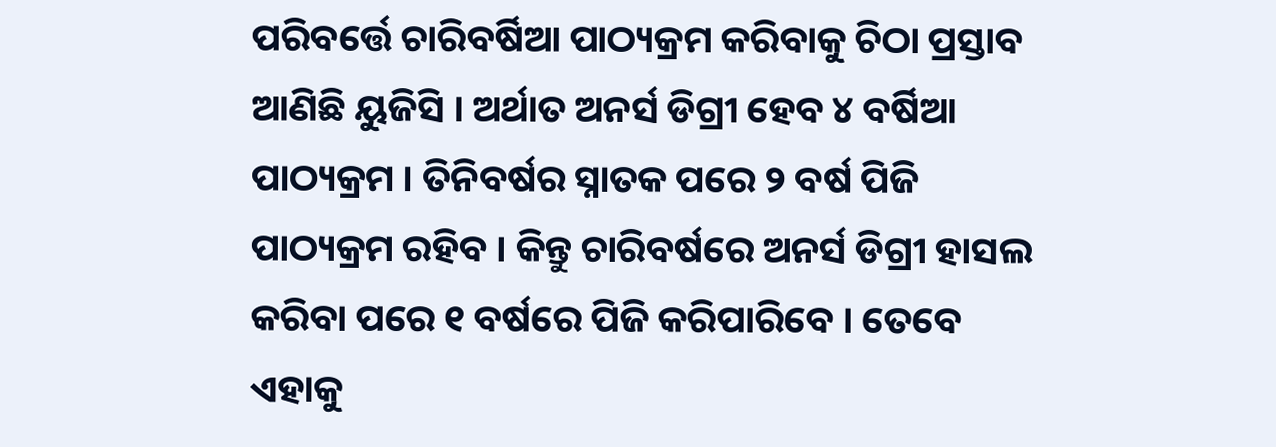ପରିବର୍ତ୍ତେ ଚାରିବର୍ଷିଆ ପାଠ୍ୟକ୍ରମ କରିବାକୁ ଚିଠା ପ୍ରସ୍ତାବ ଆଣିଛି ୟୁଜିସି । ଅର୍ଥାତ ଅନର୍ସ ଡିଗ୍ରୀ ହେବ ୪ ବର୍ଷିଆ ପାଠ୍ୟକ୍ରମ । ତିନିବର୍ଷର ସ୍ନାତକ ପରେ ୨ ବର୍ଷ ପିଜି ପାଠ୍ୟକ୍ରମ ରହିବ । କିନ୍ତୁ ଚାରିବର୍ଷରେ ଅନର୍ସ ଡିଗ୍ରୀ ହାସଲ କରିବା ପରେ ୧ ବର୍ଷରେ ପିଜି କରିପାରିବେ । ତେବେ ଏହାକୁ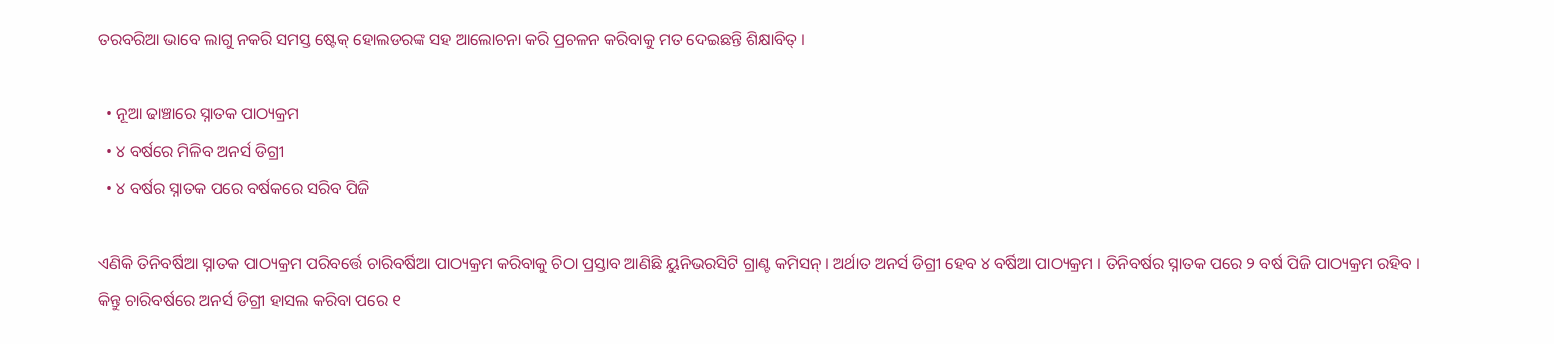ତରବରିଆ ଭାବେ ଲାଗୁ ନକରି ସମସ୍ତ ଷ୍ଟେକ୍ ହୋଲଡରଙ୍କ ସହ ଆଲୋଚନା କରି ପ୍ରଚଳନ କରିବାକୁ ମତ ଦେଇଛନ୍ତି ଶିକ୍ଷାବିତ୍ ।

  • ନୂଆ ଢାଞ୍ଚାରେ ସ୍ନାତକ ପାଠ୍ୟକ୍ରମ
  • ୪ ବର୍ଷରେ ମିଳିବ ଅନର୍ସ ଡିଗ୍ରୀ
  • ୪ ବର୍ଷର ସ୍ନାତକ ପରେ ବର୍ଷକରେ ସରିବ ପିଜି

ଏଣିକି ତିନିବର୍ଷିଆ ସ୍ନାତକ ପାଠ୍ୟକ୍ରମ ପରିବର୍ତ୍ତେ ଚାରିବର୍ଷିଆ ପାଠ୍ୟକ୍ରମ କରିବାକୁ ଚିଠା ପ୍ରସ୍ତାବ ଆଣିଛି ୟୁନିଭରସିଟି ଗ୍ରାଣ୍ଟ କମିସନ୍ । ଅର୍ଥାତ ଅନର୍ସ ଡିଗ୍ରୀ ହେବ ୪ ବର୍ଷିଆ ପାଠ୍ୟକ୍ରମ । ତିନିବର୍ଷର ସ୍ନାତକ ପରେ ୨ ବର୍ଷ ପିଜି ପାଠ୍ୟକ୍ରମ ରହିବ । କିନ୍ତୁ ଚାରିବର୍ଷରେ ଅନର୍ସ ଡିଗ୍ରୀ ହାସଲ କରିବା ପରେ ୧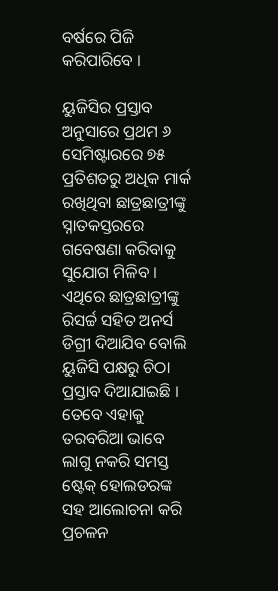ବର୍ଷରେ ପିଜି କରିପାରିବେ ।

ୟୁଜିସିର ପ୍ରସ୍ତାବ ଅନୁସାରେ ପ୍ରଥମ ୬ ସେମିଷ୍ଟାରରେ ୭୫ ପ୍ରତିଶତରୁ ଅଧିକ ମାର୍କ ରଖିଥିବା ଛାତ୍ରଛାତ୍ରୀଙ୍କୁ ସ୍ନାତକସ୍ତରରେ ଗବେଷଣା କରିବାକୁ ସୁଯୋଗ ମିଳିବ । ଏଥିରେ ଛାତ୍ରଛାତ୍ରୀଙ୍କୁ ରିସର୍ଚ୍ଚ ସହିତ ଅନର୍ସ ଡିଗ୍ରୀ ଦିଆଯିବ ବୋଲି ୟୁଜିସି ପକ୍ଷରୁ ଚିଠା ପ୍ରସ୍ତାବ ଦିଆଯାଇଛି । ତେବେ ଏହାକୁ ତରବରିଆ ଭାବେ ଲାଗୁ ନକରି ସମସ୍ତ ଷ୍ଟେକ୍ ହୋଲଡରଙ୍କ ସହ ଆଲୋଚନା କରି ପ୍ରଚଳନ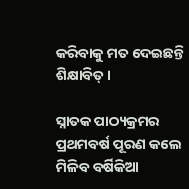କରିବାକୁ ମତ ଦେଇଛନ୍ତି ଶିକ୍ଷାବିତ୍ ।

ସ୍ନାତକ ପାଠ୍ୟକ୍ରମର ପ୍ରଥମବର୍ଷ ପୂରଣ କଲେ ମିଳିବ ବର୍ଷିକିଆ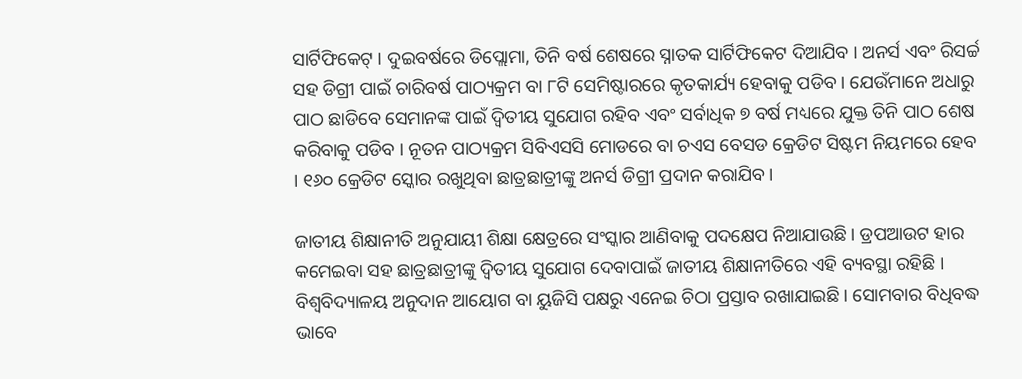ସାର୍ଟିଫିକେଟ୍ । ଦୁଇବର୍ଷରେ ଡିପ୍ଲୋମା, ତିନି ବର୍ଷ ଶେଷରେ ସ୍ନାତକ ସାର୍ଟିଫିକେଟ ଦିଆଯିବ । ଅନର୍ସ ଏବଂ ରିସର୍ଚ୍ଚ ସହ ଡିଗ୍ରୀ ପାଇଁ ଚାରିବର୍ଷ ପାଠ୍ୟକ୍ରମ ବା ୮ଟି ସେମିଷ୍ଟାରରେ କୃତକାର୍ଯ୍ୟ ହେବାକୁ ପଡିବ । ଯେଉଁମାନେ ଅଧାରୁ ପାଠ ଛାଡିବେ ସେମାନଙ୍କ ପାଇଁ ଦ୍ୱିତୀୟ ସୁଯୋଗ ରହିବ ଏବଂ ସର୍ବାଧିକ ୭ ବର୍ଷ ମଧ୍ୟରେ ଯୁକ୍ତ ତିନି ପାଠ ଶେଷ କରିବାକୁ ପଡିବ । ନୂତନ ପାଠ୍ୟକ୍ରମ ସିବିଏସସି ମୋଡରେ ବା ଚଏସ ବେସଡ କ୍ରେଡିଟ ସିଷ୍ଟମ ନିୟମରେ ହେବ । ୧୬୦ କ୍ରେଡିଟ ସ୍କୋର ରଖୁଥିବା ଛାତ୍ରଛାତ୍ରୀଙ୍କୁ ଅନର୍ସ ଡିଗ୍ରୀ ପ୍ରଦାନ କରାଯିବ ।

ଜାତୀୟ ଶିକ୍ଷାନୀତି ଅନୁଯାୟୀ ଶିକ୍ଷା କ୍ଷେତ୍ରରେ ସଂସ୍କାର ଆଣିବାକୁ ପଦକ୍ଷେପ ନିଆଯାଉଛି । ଡ୍ରପଆଉଟ ହାର କମେଇବା ସହ ଛାତ୍ରଛାତ୍ରୀଙ୍କୁ ଦ୍ୱିତୀୟ ସୁଯୋଗ ଦେବାପାଇଁ ଜାତୀୟ ଶିକ୍ଷାନୀତିରେ ଏହି ବ୍ୟବସ୍ଥା ରହିଛି । ବିଶ୍ୱବିଦ୍ୟାଳୟ ଅନୁଦାନ ଆୟୋଗ ବା ୟୁଜିସି ପକ୍ଷରୁ ଏନେଇ ଚିଠା ପ୍ରସ୍ତାବ ରଖାଯାଇଛି । ସୋମବାର ବିଧିବଦ୍ଧ ଭାବେ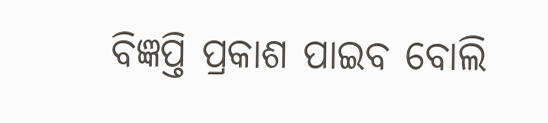ବିଜ୍ଞପ୍ତି ପ୍ରକାଶ ପାଇବ ବୋଲି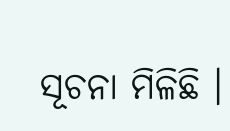ସୂଚନା ମିଳିଛି ।